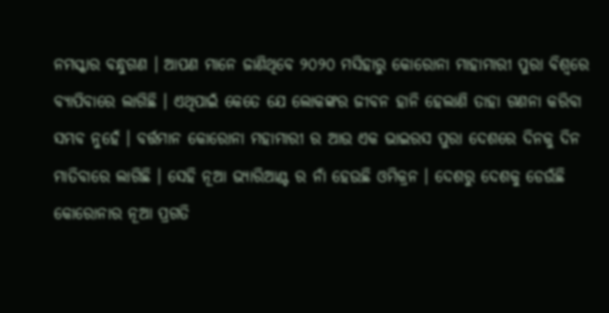ନମସ୍କାର ବନ୍ଧୁଗଣ । ଆପଣ ମାନେ ଜାଣିଥିବେ ୨୦୨୦ ମସିହାରୁ କୋରୋନା ମାହାମାରୀ ପୁରା ବିଶ୍ବରେ ବ୍ୟାପିବାରେ ଲାଗିଛି । ଏଥିପାଇଁ କେତେ ଯେ ଲୋକଙ୍କର ଜୀବନ ହାନି ହେଲାଣି ତାହା ଗଣନା କରିବା ସମ୍ଭବ ନୁହେଁ । ବର୍ତ୍ତମାନ କୋରୋନା ମହାମାରୀ ର ଆଉ ଏକ ଭାଇରସ ପୁରା ଦେଶରେ ଦିନକୁ ଦିନ ମାତିବାରେ ଲାଗିଛି । ସେହି ନୂଆ ଭ୍ୟାରିଆଣ୍ଟ ର ନାଁ ହେଉଛି ଓମିକ୍ରନ । ଦେଶରୁ ଦେଶକୁ ଡେଉଁଛି କୋରୋନାର ନୂଆ ପ୍ରଗତି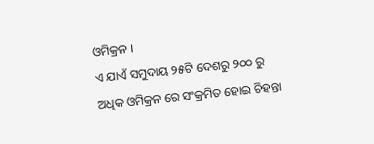ଓମିକ୍ରନ ।
ଏ ଯାଏଁ ସମୁଦାୟ ୨୫ଟି ଦେଶରୁ ୨୦୦ ରୁ ଅଧିକ ଓମିକ୍ରନ ରେ ସଂକ୍ରମିତ ହୋଇ ଚିହନ୍ତା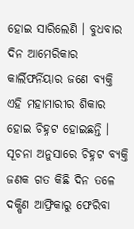ହୋଇ ସାରିଲେଣି । ବୁଧବାର ଦିନ ଆମେରିକାର କାର୍ଲିଫର୍ନିୟାର ଜଣେ ବ୍ୟକ୍ତି ଏହି ମହାମାରୀର ଶିକାର ହୋଇ ଚିହ୍ନଟ ହୋଇଛନ୍ତି । ସୂଚନା ଅନୁସାରେ ଚିହ୍ନଟ ବ୍ୟକ୍ତି ଜଣକ ଗତ କିଛି ଦିନ ତଳେ ଦକ୍ଷିଣ ଆଫ୍ରିକାରୁ ଫେରିବା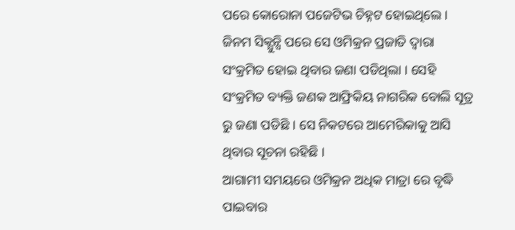ପରେ କୋରୋନା ପଜେଟିଭ ଚିହ୍ନଟ ହୋଇଥିଲେ ।
ଜିନମ ସିକ୍ଯୁନ୍ସି ପରେ ସେ ଓମିକ୍ରନ ପ୍ରଜାତି ଦ୍ଵାରା ସଂକ୍ରମିତ ହୋଇ ଥିବାର ଜଣା ପଡିଥିଲା । ସେହି ସଂକ୍ରମିତ ବ୍ୟକ୍ତି ଜଣକ ଆଫ୍ରିକିୟ ନାଗରିକ ବୋଲି ସୂତ୍ର ରୁ ଜଣା ପଡିଛି । ସେ ନିକଟରେ ଆମେରିକାକୁ ଆସି ଥିବାର ସୂଚନା ରହିଛି ।
ଆଗାମୀ ସମୟରେ ଓମିକ୍ରନ ଅଧିକ ମାତ୍ରା ରେ ବୃଦ୍ଧି ପାଇବାର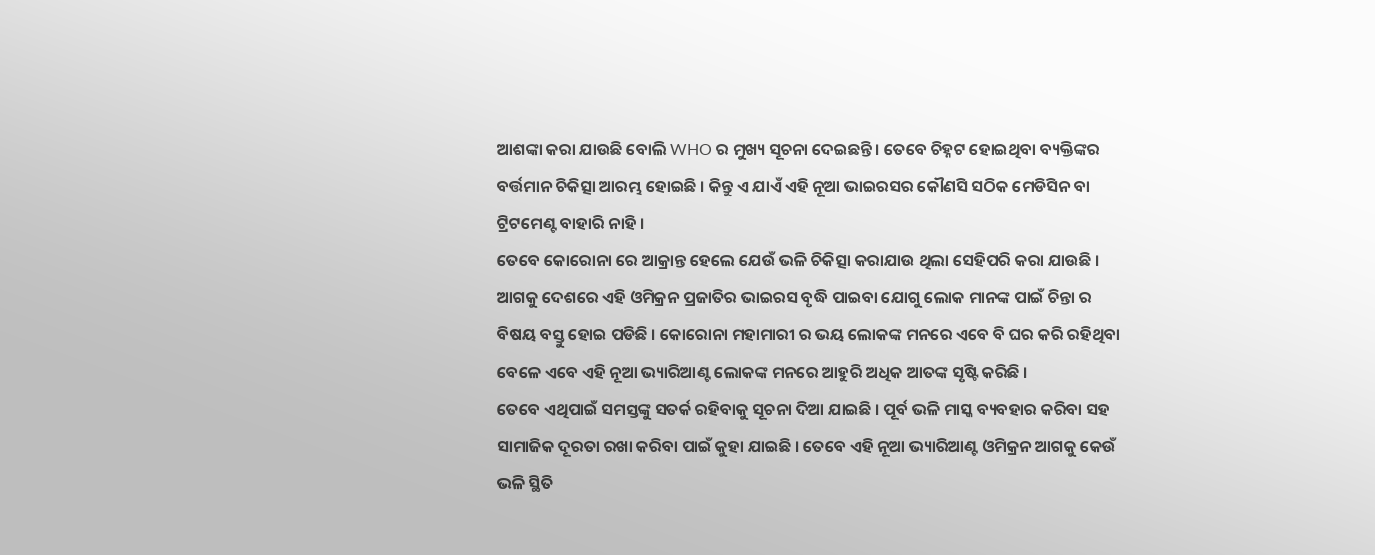ଆଶଙ୍କା କରା ଯାଉଛି ବୋଲି WHO ର ମୁଖ୍ୟ ସୂଚନା ଦେଇଛନ୍ତି । ତେବେ ଚିହ୍ନଟ ହୋଇଥିବା ବ୍ୟକ୍ତିଙ୍କର ବର୍ତ୍ତମାନ ଚିକିତ୍ସା ଆରମ୍ଭ ହୋଇଛି । କିନ୍ତୁ ଏ ଯାଏଁ ଏହି ନୂଆ ଭାଇରସର କୌଣସି ସଠିକ ମେଡିସିନ ବା ଟ୍ରିଟମେଣ୍ଟ ବାହାରି ନାହି ।
ତେବେ କୋରୋନା ରେ ଆକ୍ରାନ୍ତ ହେଲେ ଯେଉଁ ଭଳି ଚିକିତ୍ସା କରାଯାଉ ଥିଲା ସେହିପରି କରା ଯାଉଛି । ଆଗକୁ ଦେଶରେ ଏହି ଓମିକ୍ରନ ପ୍ରଜାତିର ଭାଇରସ ବୃଦ୍ଧି ପାଇବା ଯୋଗୁ ଲୋକ ମାନଙ୍କ ପାଇଁ ଚିନ୍ତା ର ବିଷୟ ବସ୍ତୁ ହୋଇ ପଡିଛି । କୋରୋନା ମହାମାରୀ ର ଭୟ ଲୋକଙ୍କ ମନରେ ଏବେ ବି ଘର କରି ରହିଥିବା ବେଳେ ଏବେ ଏହି ନୂଆ ଭ୍ୟାରିଆଣ୍ଟ ଲୋକଙ୍କ ମନରେ ଆହୁରି ଅଧିକ ଆତଙ୍କ ସୃଷ୍ଟି କରିଛି ।
ତେବେ ଏଥିପାଇଁ ସମସ୍ତଙ୍କୁ ସତର୍କ ରହିବାକୁ ସୂଚନା ଦିଆ ଯାଇଛି । ପୂର୍ବ ଭଳି ମାସ୍କ ବ୍ୟବହାର କରିବା ସହ ସାମାଜିକ ଦୂରତା ରଖା କରିବା ପାଇଁ କୁହା ଯାଇଛି । ତେବେ ଏହି ନୂଆ ଭ୍ୟାରିଆଣ୍ଟ ଓମିକ୍ରନ ଆଗକୁ କେଉଁ ଭଳି ସ୍ଥିତି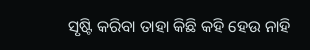ସୃଷ୍ଟି କରିବା ତାହା କିଛି କହି ହେଉ ନାହି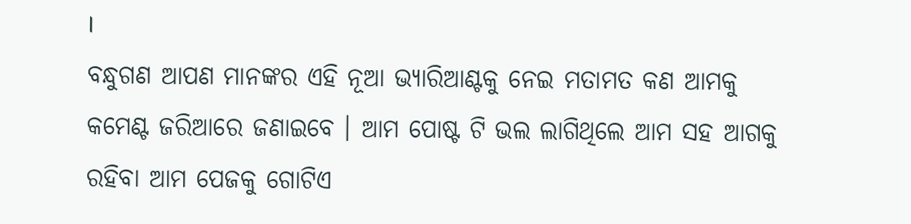।
ବନ୍ଧୁଗଣ ଆପଣ ମାନଙ୍କର ଏହି ନୂଆ ଭ୍ୟାରିଆଣ୍ଟକୁ ନେଇ ମତାମତ କଣ ଆମକୁ କମେଣ୍ଟ ଜରିଆରେ ଜଣାଇବେ । ଆମ ପୋଷ୍ଟ ଟି ଭଲ ଲାଗିଥିଲେ ଆମ ସହ ଆଗକୁ ରହିବା ଆମ ପେଜକୁ ଗୋଟିଏ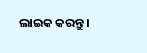ଲାଇକ କରନ୍ତୁ ।